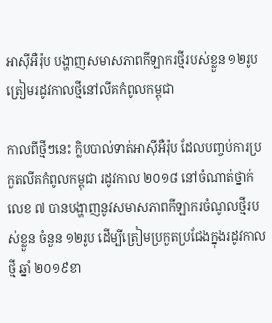អាស៊ីអឺរ៉ុប បង្ហាញសមាសភាពកីឡាករថ្មីរបស់ខ្លួន ១២រូប ត្រៀមរដូវកាលថ្មីនៅលីគកំពូលកម្ពុជា

កាលពីថ្មីៗនេះ ក្លិបបាល់ទាត់អាស៊ីអឺរ៉ុប ដែលបញ្ចប់ការប្រកួតលីគកំពូលកម្ពុជា រដូវកាល ២០១៨ នៅចំណាត់ថ្នាក់លេខ ៧ បានបង្ហាញនូវសមាសភាពកីឡាករចំណូលថ្មីរបស់ខ្លួន ចំនួន ១២រូប ដើម្បីត្រៀមប្រកួតប្រជែងក្នុងរដូវកាលថ្មី ឆ្នាំ ២០១៩ខា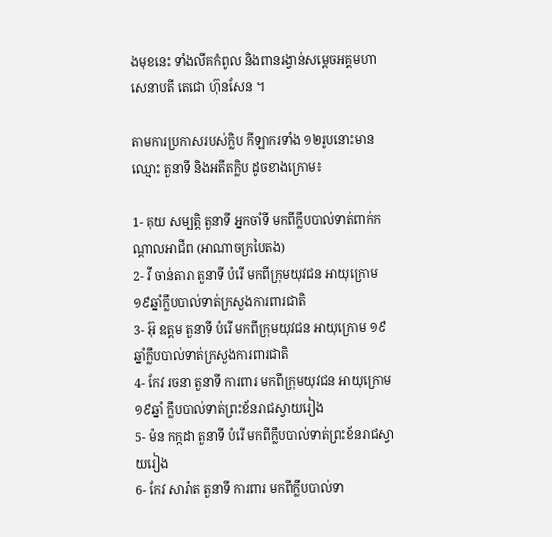ងមុខនេះ ទាំងលីគកំពូល និងពានរង្វាន់សម្តេចអគ្គមហាសេនាបតី តេជោ ហ៊ុនសែន ។

តាមការប្រកាសរបស់ក្លិប កីឡាករទាំង ១២រូបនោះមានឈ្មោះ តួនាទី និងអតីតក្លិប ដូចខាងក្រោម៖

1- គុយ សម្បត្តិ តួនាទី អ្នកចាំទី មកពីក្លឹបបាល់ទាត់ពាក់កណ្តាលអាជីព (អាណាចក្របៃតង)
2- វី ចាន់តារា តួនាទី បំរើ មកពីក្រុមយុវជន អាយុក្រោម ១៩ឆ្នាំក្លឹបបាល់ទាត់ក្រសួងការពារជាតិ
3- អ៊ុ ឧត្តម តួនាទី បំរើ មកពីក្រុមយុវជន អាយុក្រោម ១៩ឆ្នាំក្លឹបបាល់ទាត់ក្រសួងការពារជាតិ
4- កែវ រចនា តួនាទី ការពារ មកពីក្រុមយុវជន អាយុក្រោម១៩ឆ្នាំ ក្លឹបបាល់ទាត់ព្រះខ័នរាជស្វាយរៀង
5- ម៉ន កក្កដា តួនាទី បំរើ មកពីក្លឹបបាល់ទាត់ព្រះខ័នរាជស្វាយរៀង
6- កែវ សារ៉ាត តួនាទី ការពារ មកពីក្លឹបបាល់ទា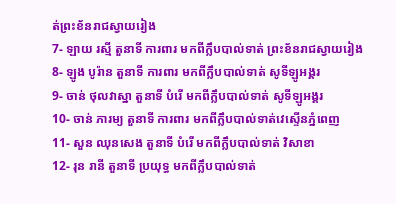ត់ព្រះខ័នរាជស្វាយរៀង
7- ឡាយ រស្មី តួនាទី ការពារ មកពីក្លឹបបាល់ទាត់ ព្រះខ័នរាជស្វាយរៀង
8- ឡូង បូរ៉ាន តួនាទី ការពារ មកពីក្លឹបបាល់ទាត់ សូទីឡូអង្គរ
9- ចាន់ ថុលវាស្នា តួនាទី បំរើ មកពីក្លឹបបាល់ទាត់ សូទីឡូអង្គរ
10- ចាន់ ភារម្យ តួនាទី ការពារ មកពីក្លឹបបាល់ទាត់វេស្ទើនភ្នំពេញ
11- សួន ឈុនសេង តួនាទី បំរើ មកពីក្លឹបបាល់ទាត់ វិសាខា
12- រុន រានី តួនាទី ប្រយុទ្ធ មកពីក្លឹបបាល់ទាត់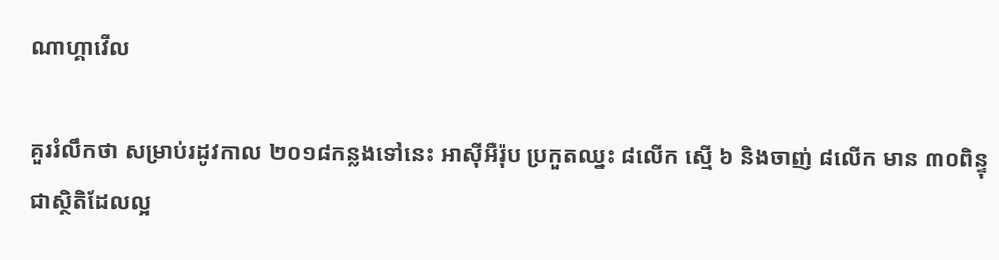ណាហ្គាវើល

គួររំលឹកថា សម្រាប់រដូវកាល ២០១៨កន្លងទៅនេះ អាស៊ីអឺរ៉ុប ប្រកួតឈ្នះ ៨លើក ស្មើ ៦ និងចាញ់ ៨លើក មាន ៣០ពិន្ទុ ជាស្ថិតិដែលល្អ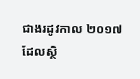ជាងរដូវកាល ២០១៧ ដែលស្ថិ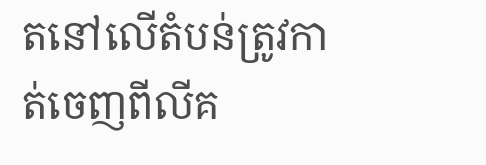តនៅលើតំបន់ត្រូវកាត់ចេញពីលីគ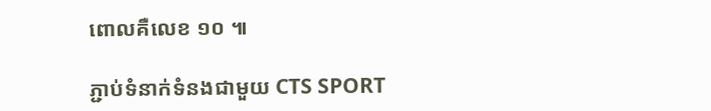ពោលគឺលេខ ១០ ៕

ភ្ជាប់ទំនាក់ទំនងជាមួយ CTS SPORT